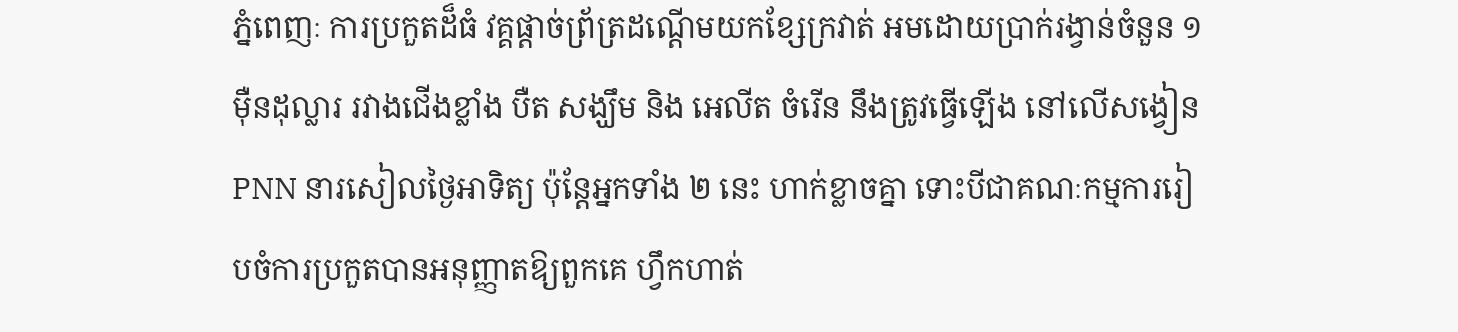ភ្នំពេញៈ ការប្រកួតដ៏ធំ វគ្គផ្តាច់ព្រ័ត្រដណ្តើមយកខ្សែក្រវាត់ អមដោយប្រាក់រង្វាន់ចំនួន ១ ម៉ឺនដុល្លារ រវាងជើងខ្លាំង បឺត សង្ឃឹម និង អេលីត ចំរើន នឹងត្រូវធ្វើឡើង នៅលើសង្វៀន PNN នារសៀលថ្ងៃអាទិត្យ ប៉ុន្តែអ្នកទាំង ២ នេះ ហាក់ខ្លាចគ្នា ទោះបីជាគណៈកម្មការរៀបចំការប្រកួតបានអនុញ្ញាតឱ្យពួកគេ ហ្វឹកហាត់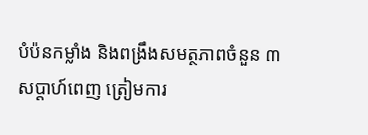បំប៉នកម្លាំង និងពង្រឹងសមត្ថភាពចំនួន ៣ សប្តាហ៍ពេញ ត្រៀមការ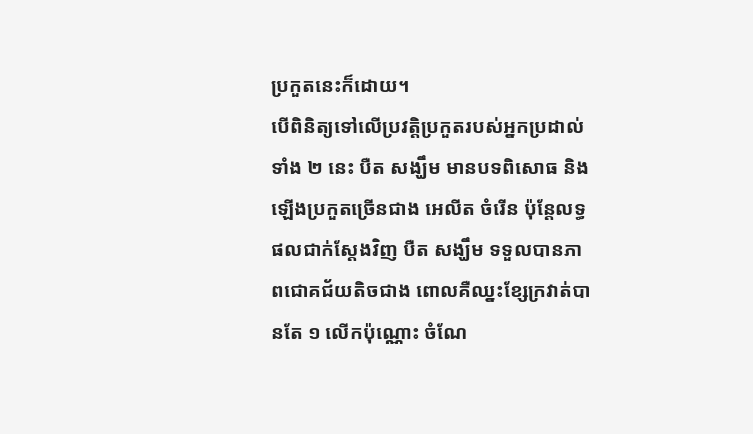ប្រកួតនេះក៏ដោយ។
បើពិនិត្យទៅលើប្រវត្តិប្រកួតរបស់អ្នកប្រដាល់ទាំង ២ នេះ បឺត សង្ឃឹម មានបទពិសោធ និងឡើងប្រកួតច្រើនជាង អេលីត ចំរើន ប៉ុន្តែលទ្ធផលជាក់ស្តែងវិញ បឺត សង្ឃឹម ទទួលបានភាពជោគជ័យតិចជាង ពោលគឺឈ្នះខ្សែក្រវាត់បានតែ ១ លើកប៉ុណ្ណោះ ចំណែ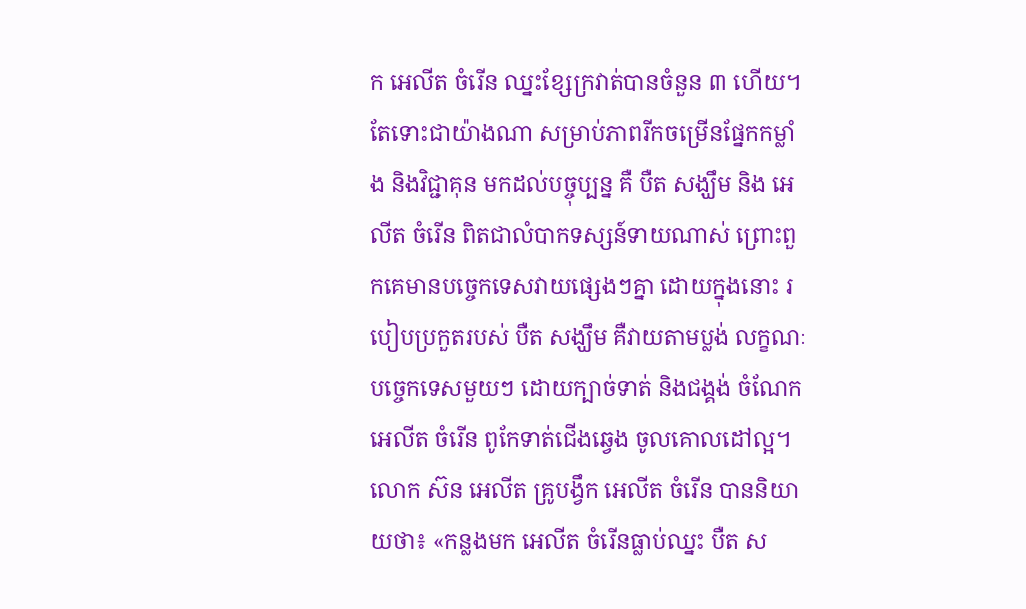ក អេលីត ចំរើន ឈ្នះខ្សែក្រវាត់បានចំនួន ៣ ហើយ។
តែទោះជាយ៉ាងណា សម្រាប់ភាពរីកចម្រើនផ្នែកកម្លាំង និងវិជ្ជាគុន មកដល់បច្ចុប្បន្ន គឺ បឺត សង្ឃឹម និង អេលីត ចំរើន ពិតជាលំបាកទស្សន៍ទាយណាស់ ព្រោះពួកគេមានបច្ចេកទេសវាយផ្សេងៗគ្នា ដោយក្នុងនោះ របៀបប្រកួតរបស់ បឺត សង្ឃឹម គឺវាយតាមប្លង់ លក្ខណៈបច្ចេកទេសមួយៗ ដោយក្បាច់ទាត់ និងជង្គង់ ចំណែក អេលីត ចំរើន ពូកែទាត់ជើងឆ្វេង ចូលគោលដៅល្អ។
លោក ស៊ន អេលីត គ្រូបង្វឹក អេលីត ចំរើន បាននិយាយថា៖ «កន្លងមក អេលីត ចំរើនធ្លាប់ឈ្នះ បឺត ស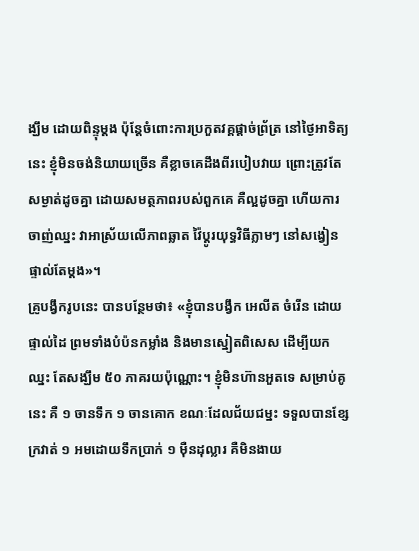ង្ឃឹម ដោយពិន្ទុម្តង ប៉ុន្តែចំពោះការប្រកួតវគ្គផ្តាច់ព្រ័ត្រ នៅថ្ងៃអាទិត្យនេះ ខ្ញុំមិនចង់និយាយច្រើន គឺខ្លាចគេដឹងពីរបៀបវាយ ព្រោះត្រូវតែសម្ងាត់ដូចគ្នា ដោយសមត្ថភាពរបស់ពួកគេ គឺល្អដូចគ្នា ហើយការចាញ់ឈ្នះ វាអាស្រ័យលើភាពឆ្លាត វ៉ៃប្តូរយុទ្ធវិធីភ្លាមៗ នៅសង្វៀនផ្ទាល់តែម្តង»។
គ្រូបង្វឹករូបនេះ បានបន្ថែមថា៖ «ខ្ញុំបានបង្វឹក អេលីត ចំរើន ដោយផ្ទាល់ដៃ ព្រមទាំងបំប៉នកម្លាំង និងមានស្នៀតពិសេស ដើម្បីយកឈ្នះ តែសង្ឃឹម ៥០ ភាគរយប៉ុណ្ណោះ។ ខ្ញុំមិនហ៊ានអួតទេ សម្រាប់គូនេះ គឺ ១ ចានទឹក ១ ចានគោក ខណៈដែលជ័យជម្នះ ទទួលបានខ្សែក្រវាត់ ១ អមដោយទឹកប្រាក់ ១ ម៉ឺនដុល្លារ គឺមិនងាយ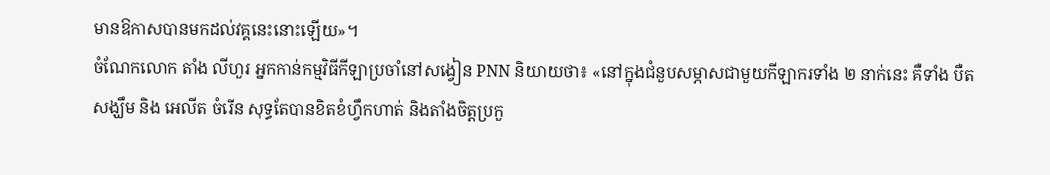មានឱកាសបានមកដល់វគ្គនេះនោះឡើយ»។
ចំណែកលោក តាំង លីហួរ អ្នកកាន់កម្មវិធីកីឡាប្រចាំនៅសង្វៀន PNN និយាយថា៖ «នៅក្នុងជំនួបសម្ភាសជាមួយកីឡាករទាំង ២ នាក់នេះ គឺទាំង បឺត សង្ឃឹម និង អេលីត ចំរើន សុទ្ធតែបានខិតខំហ្វឹកហាត់ និងតាំងចិត្តប្រកួ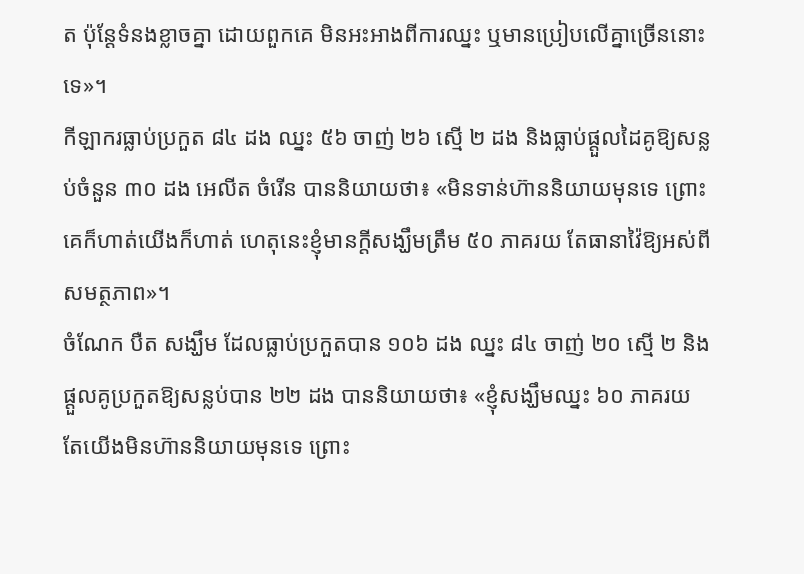ត ប៉ុន្តែទំនងខ្លាចគ្នា ដោយពួកគេ មិនអះអាងពីការឈ្នះ ឬមានប្រៀបលើគ្នាច្រើននោះទេ»។
កីឡាករធ្លាប់ប្រកួត ៨៤ ដង ឈ្នះ ៥៦ ចាញ់ ២៦ ស្មើ ២ ដង និងធ្លាប់ផ្តួលដៃគូឱ្យសន្លប់ចំនួន ៣០ ដង អេលីត ចំរើន បាននិយាយថា៖ «មិនទាន់ហ៊ាននិយាយមុនទេ ព្រោះគេក៏ហាត់យើងក៏ហាត់ ហេតុនេះខ្ញុំមានក្តីសង្ឃឹមត្រឹម ៥០ ភាគរយ តែធានាវ៉ៃឱ្យអស់ពីសមត្ថភាព»។
ចំណែក បឺត សង្ឃឹម ដែលធ្លាប់ប្រកួតបាន ១០៦ ដង ឈ្នះ ៨៤ ចាញ់ ២០ ស្មើ ២ និងផ្តួលគូប្រកួតឱ្យសន្លប់បាន ២២ ដង បាននិយាយថា៖ «ខ្ញុំសង្ឃឹមឈ្នះ ៦០ ភាគរយ តែយើងមិនហ៊ាននិយាយមុនទេ ព្រោះ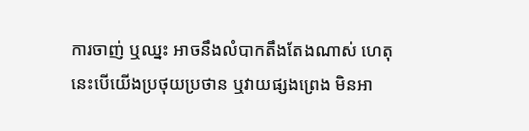ការចាញ់ ឬឈ្នះ អាចនឹងលំបាកតឹងតែងណាស់ ហេតុនេះបើយើងប្រថុយប្រថាន ឬវាយផ្សងព្រេង មិនអា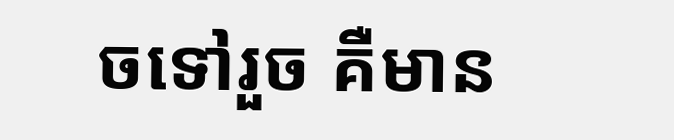ចទៅរួច គឺមាន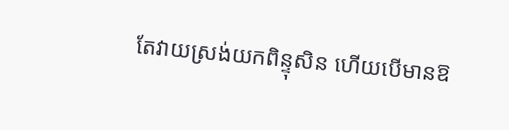តែវាយស្រង់យកពិន្ទុសិន ហើយបើមានឱ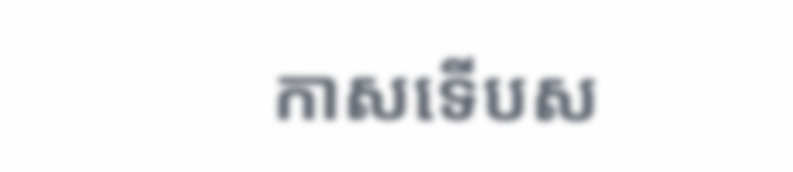កាសទើបស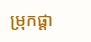ម្រុកផ្តា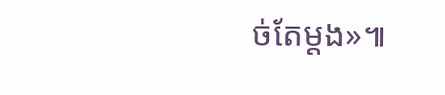ច់តែម្តង»៕